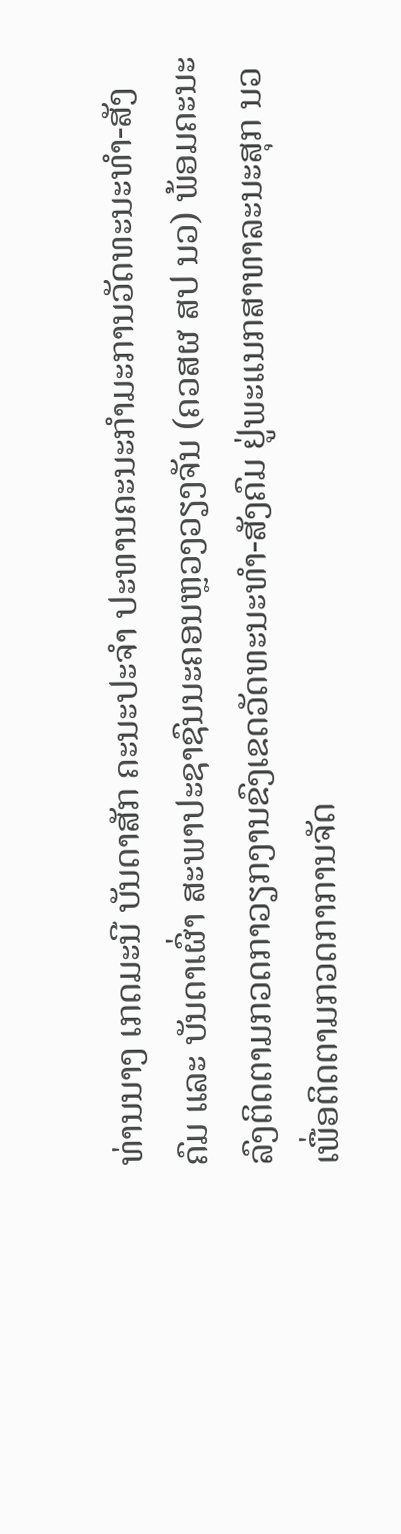ທ່ານນາງ ເກດມະນີ ບັນດາສັກ ຄະນະປະຈຳ ປະທານຄະນະກຳມະການວັດທະນະທຳ-ສັງຄົມ ແລະ ບັນດາເຜົ່າ ສະພາປະຊາຊົນນະຄອນຫຼວງວຽງຈັນ (ຄວສຜ ສປ ນວ) ພ້ອມຄະນະ ລົງຕິດຕາມກວດກາວຽກງານຂົງເຂດວັດທະນະທຳ-ສັງຄົມ ຢູ່ພະແນກສາທາລະນະສຸກ ນວ ເພື່ອຕິດຕາມກວດກາການຈັດ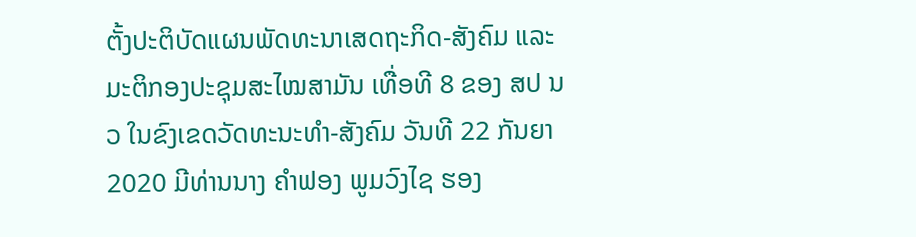ຕັ້ງປະຕິບັດແຜນພັດທະນາເສດຖະກິດ-ສັງຄົມ ແລະ ມະຕິກອງປະຊຸມສະໄໝສາມັນ ເທື່ອທີ 8 ຂອງ ສປ ນວ ໃນຂົງເຂດວັດທະນະທຳ-ສັງຄົມ ວັນທີ 22 ກັນຍາ 2020 ມີທ່ານນາງ ຄຳຟອງ ພູມວົງໄຊ ຮອງ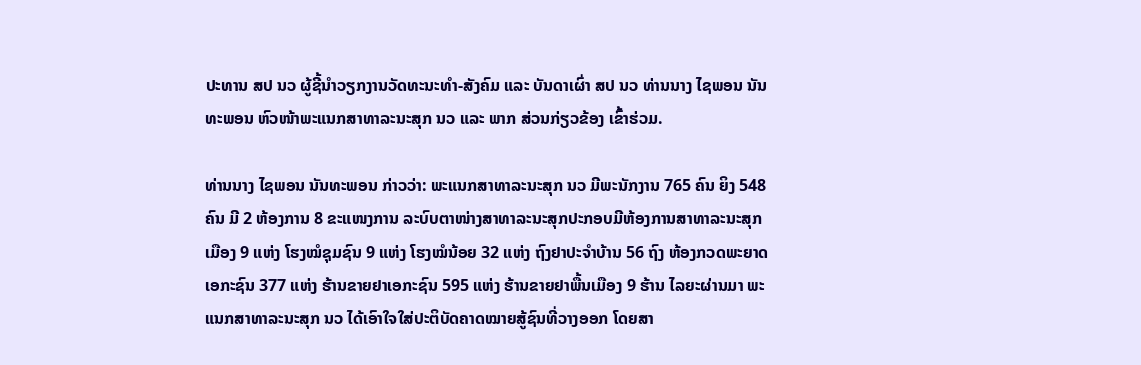ປະທານ ສປ ນວ ຜູ້ຊີ້ນຳວຽກງານວັດທະນະທຳ-ສັງຄົມ ແລະ ບັນດາເຜົ່າ ສປ ນວ ທ່ານນາງ ໄຊພອນ ນັນທະພອນ ຫົວໜ້າພະແນກສາທາລະນະສຸກ ນວ ແລະ ພາກ ສ່ວນກ່ຽວຂ້ອງ ເຂົ້າຮ່ວມ.

ທ່ານນາງ ໄຊພອນ ນັນທະພອນ ກ່າວວ່າ: ພະແນກສາທາລະນະສຸກ ນວ ມີພະນັກງານ 765 ຄົນ ຍິງ 548 ຄົນ ມີ 2 ຫ້ອງການ 8 ຂະແໜງການ ລະບົບຕາໜ່າງສາທາລະນະສຸກປະກອບມີຫ້ອງການສາທາລະນະສຸກເມືອງ 9 ແຫ່ງ ໂຮງໝໍຊຸມຊົນ 9 ແຫ່ງ ໂຮງໝໍນ້ອຍ 32 ແຫ່ງ ຖົງຢາປະຈຳບ້ານ 56 ຖົງ ຫ້ອງກວດພະຍາດເອກະຊົນ 377 ແຫ່ງ ຮ້ານຂາຍຢາເອກະຊົນ 595 ແຫ່ງ ຮ້ານຂາຍຢາພື້ນເມືອງ 9 ຮ້ານ ໄລຍະຜ່ານມາ ພະແນກສາທາລະນະສຸກ ນວ ໄດ້ເອົາໃຈໃສ່ປະຕິບັດຄາດໝາຍສູ້ຊົນທີ່ວາງອອກ ໂດຍສາ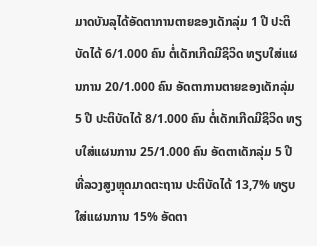ມາດບັນລຸໄດ້ອັດຕາການຕາຍຂອງເດັກລຸ່ມ 1 ປີ ປະຕິບັດໄດ້ 6/1.000 ຄົນ ຕໍ່ເດັກເກີດມີຊິວິດ ທຽບໃສ່ແຜນການ 20/1.000 ຄົນ ອັດຕາການຕາຍຂອງເດັກລຸ່ມ 5 ປີ ປະຕິບັດໄດ້ 8/1.000 ຄົນ ຕໍ່ເດັກເກີດມີຊິວິດ ທຽບໃສ່ແຜນການ 25/1.000 ຄົນ ອັດຕາເດັກລຸ່ມ 5 ປີ ທີ່ລວງສູງຫຼຸດມາດຕະຖານ ປະຕິບັດໄດ້ 13,7% ທຽບໃສ່ແຜນການ 15% ອັດຕາ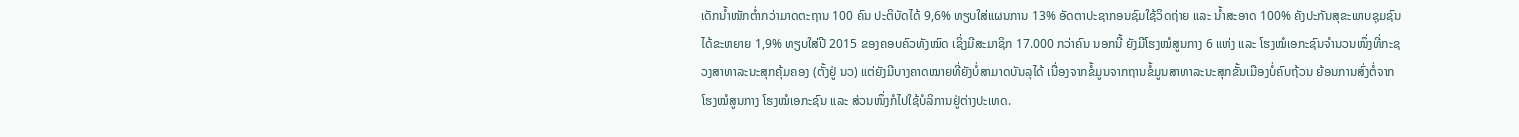ເດັກນ້ຳໜັກຕ່ຳກວ່າມາດຕະຖານ 100 ຄົນ ປະຕິບັດໄດ້ 9,6% ທຽບໃສ່ແຜນການ 13% ອັດຕາປະຊາກອນຊົມໃຊ້ວິດຖ່າຍ ແລະ ນ້ຳສະອາດ 100% ຄັງປະກັນສຸຂະພາບຊຸມຊົນ ໄດ້ຂະຫຍາຍ 1,9% ທຽບໃສ່ປີ 2015 ຂອງຄອບຄົວທັງໝົດ ເຊິ່ງມີສະມາຊິກ 17.000 ກວ່າຄົນ ນອກນີ້ ຍັງມີໂຮງໝໍສູນກາງ 6 ແຫ່ງ ແລະ ໂຮງໝໍເອກະຊົນຈຳນວນໜຶ່ງທີ່ກະຊວງສາທາລະນະສຸກຄຸ້ມຄອງ (ຕັ້ງຢູ່ ນວ) ແຕ່ຍັງມີບາງຄາດໝາຍທີ່ຍັງບໍ່ສາມາດບັນລຸໄດ້ ເນື່ອງຈາກຂໍ້ມູນຈາກຖານຂໍ້ມູນສາທາລະນະສຸກຂັ້ນເມືອງບໍ່ຄົບຖ້ວນ ຍ້ອນການສົ່ງຕໍ່ຈາກໂຮງໝໍສູນກາງ ໂຮງໝໍເອກະຊົນ ແລະ ສ່ວນໜຶ່ງກໍໄປໃຊ້ບໍລິການຢູ່ຕ່າງປະເທດ.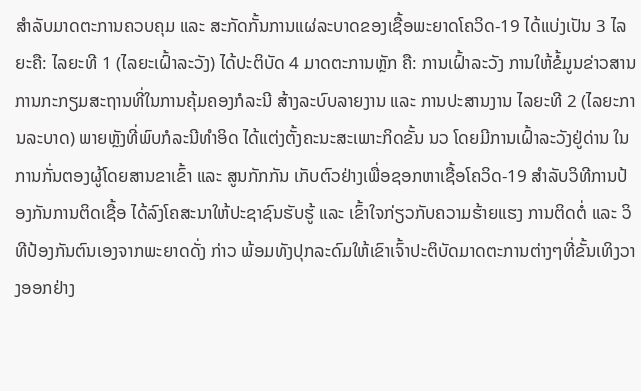ສຳລັບມາດຕະການຄວບຄຸມ ແລະ ສະກັດກັ້ນການແຜ່ລະບາດຂອງເຊື້ອພະຍາດໂຄວິດ-19 ໄດ້ແບ່ງເປັນ 3 ໄລຍະຄື: ໄລຍະທີ 1 (ໄລຍະເຝົ້າລະວັງ) ໄດ້ປະຕິບັດ 4 ມາດຕະການຫຼັກ ຄື: ການເຝົ້າລະວັງ ການໃຫ້ຂໍ້ມູນຂ່າວສານ ການກະກຽມສະຖານທີ່ໃນການຄຸ້ມຄອງກໍລະນີ ສ້າງລະບົບລາຍງານ ແລະ ການປະສານງານ ໄລຍະທີ 2 (ໄລຍະການລະບາດ) ພາຍຫຼັງທີ່ພົບກໍລະນີທຳອິດ ໄດ້ແຕ່ງຕັ້ງຄະນະສະເພາະກິດຂັ້ນ ນວ ໂດຍມີການເຝົ້າລະວັງຢູ່ດ່ານ ໃນການກັ່ນຕອງຜູ້ໂດຍສານຂາເຂົ້າ ແລະ ສູນກັກກັນ ເກັບຕົວຢ່າງເພື່ອຊອກຫາເຊື້ອໂຄວິດ-19 ສຳລັບວິທີການປ້ອງກັນການຕິດເຊື້ອ ໄດ້ລົງໂຄສະນາໃຫ້ປະຊາຊົນຮັບຮູ້ ແລະ ເຂົ້າໃຈກ່ຽວກັບຄວາມຮ້າຍແຮງ ການຕິດຕໍ່ ແລະ ວິທີປ້ອງກັນຕົນເອງຈາກພະຍາດດັ່ງ ກ່າວ ພ້ອມທັງປຸກລະດົມໃຫ້ເຂົາເຈົ້າປະຕິບັດມາດຕະການຕ່າງໆທີ່ຂັ້ນເທິງວາງອອກຢ່າງ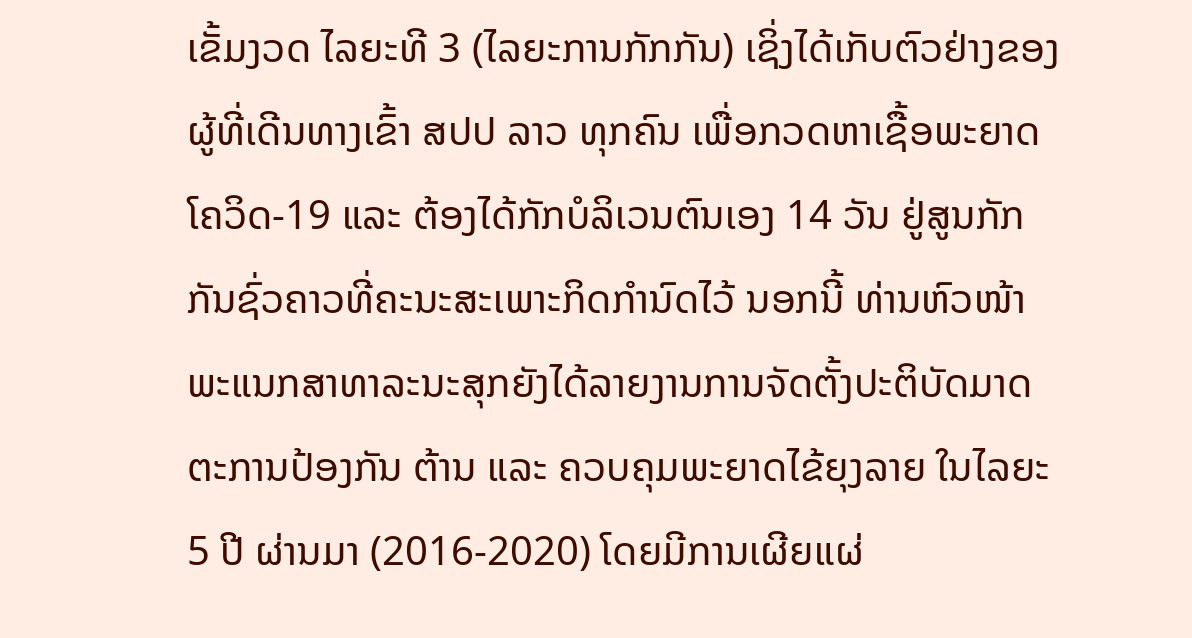ເຂັ້ມງວດ ໄລຍະທີ 3 (ໄລຍະການກັກກັນ) ເຊິ່ງໄດ້ເກັບຕົວຢ່າງຂອງຜູ້ທີ່ເດີນທາງເຂົ້າ ສປປ ລາວ ທຸກຄົນ ເພື່ອກວດຫາເຊື້ອພະຍາດໂຄວິດ-19 ແລະ ຕ້ອງໄດ້ກັກບໍລິເວນຕົນເອງ 14 ວັນ ຢູ່ສູນກັກກັນຊົ່ວຄາວທີ່ຄະນະສະເພາະກິດກຳນົດໄວ້ ນອກນີ້ ທ່ານຫົວໜ້າພະແນກສາທາລະນະສຸກຍັງໄດ້ລາຍງານການຈັດຕັ້ງປະຕິບັດມາດຕະການປ້ອງກັນ ຕ້ານ ແລະ ຄວບຄຸມພະຍາດໄຂ້ຍຸງລາຍ ໃນໄລຍະ 5 ປີ ຜ່ານມາ (2016-2020) ໂດຍມີການເຜີຍແຜ່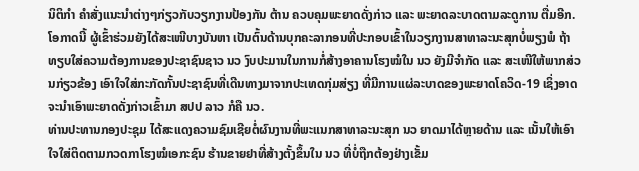ນິຕິກຳ ຄຳສັ່ງແນະນຳຕ່າງໆກ່ຽວກັບວຽກງານປ້ອງກັນ ຕ້ານ ຄວບຄຸມພະຍາດດັ່ງກ່າວ ແລະ ພະຍາດລະບາດຕາມລະດູການ ຕື່ມອີກ.
ໂອກາດນີ້ ຜູ້ເຂົ້າຮ່ວມຍັງໄດ້ສະເໜີບາງບັນຫາ ເປັນຕົ້ນດ້ານບຸກຄະລາກອນທີ່ປະກອບເຂົ້າໃນວຽກງານສາທາລະນະສຸກບໍ່ພຽງພໍ ຖ້າທຽບໃສ່ຄວາມຕ້ອງການຂອງປະຊາຊົນຊາວ ນວ ງົບປະມານໃນການກໍ່ສ້າງອາຄານໂຮງໝໍໃນ ນວ ຍັງມີຈຳກັດ ແລະ ສະເໜີໃຫ້ພາກສ່ວນກ່ຽວຂ້ອງ ເອົາໃຈໃສ່ກະກັດກັ້ນປະຊາຊົນທີ່ເດີນທາງມາຈາກປະເທດກຸ່ມສ່ຽງ ທີ່ມີການແຜ່ລະບາດຂອງພະຍາດໂຄວິດ-19 ເຊິ່ງອາດຈະນຳເອົາພະຍາດດັ່ງກ່າວເຂົ້າມາ ສປປ ລາວ ກໍຄື ນວ.
ທ່ານປະທານກອງປະຊຸມ ໄດ້ສະແດງຄວາມຊົມເຊີຍຕໍ່ຜົນງານທີ່ພະແນກສາທາລະນະສຸກ ນວ ຍາດມາໄດ້ຫຼາຍດ້ານ ແລະ ເນັ້ນໃຫ້ເອົາໃຈໃສ່ຕິດຕາມກວດກາໂຮງໝໍເອກະຊົນ ຮ້ານຂາຍຢາທີ່ສ້າງຕັ້ງຂຶ້ນໃນ ນວ ທີ່ບໍ່ຖືກຕ້ອງຢ່າງເຂັ້ມ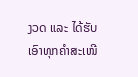ງວດ ແລະ ໄດ້ຮັບເອົາທຸກຄຳສະເໜີ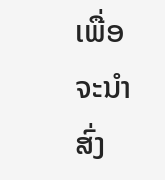ເພື່ອຈະນຳສົ່ງ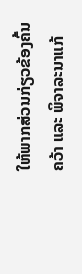ໃຫ້ພາກສ່ວນກ່ຽວຂ້ອງຄົ້ນຄວ້າ ແລະ ພິຈາລະນາແກ້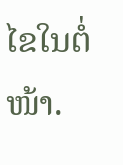ໄຂໃນຕໍ່ໜ້າ.